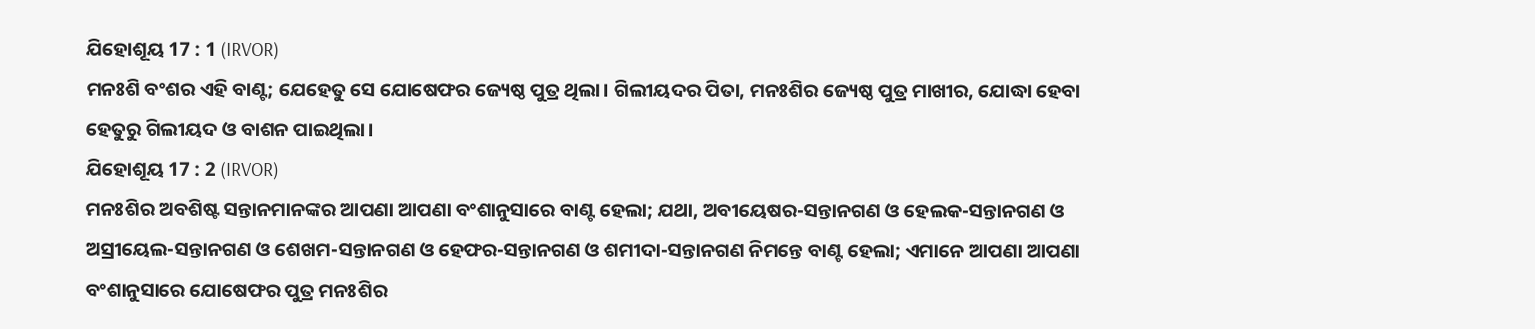ଯିହୋଶୂୟ 17 : 1 (IRVOR)
ମନଃଶି ବଂଶର ଏହି ବାଣ୍ଟ; ଯେହେତୁ ସେ ଯୋଷେଫର ଜ୍ୟେଷ୍ଠ ପୁତ୍ର ଥିଲା। ଗିଲୀୟଦର ପିତା, ମନଃଶିର ଜ୍ୟେଷ୍ଠ ପୁତ୍ର ମାଖୀର, ଯୋଦ୍ଧା ହେବା ହେତୁରୁ ଗିଲୀୟଦ ଓ ବାଶନ ପାଇଥିଲା।
ଯିହୋଶୂୟ 17 : 2 (IRVOR)
ମନଃଶିର ଅବଶିଷ୍ଟ ସନ୍ତାନମାନଙ୍କର ଆପଣା ଆପଣା ବଂଶାନୁସାରେ ବାଣ୍ଟ ହେଲା; ଯଥା, ଅବୀୟେଷର-ସନ୍ତାନଗଣ ଓ ହେଲକ-ସନ୍ତାନଗଣ ଓ ଅସ୍ରୀୟେଲ-ସନ୍ତାନଗଣ ଓ ଶେଖମ-ସନ୍ତାନଗଣ ଓ ହେଫର-ସନ୍ତାନଗଣ ଓ ଶମୀଦା-ସନ୍ତାନଗଣ ନିମନ୍ତେ ବାଣ୍ଟ ହେଲା; ଏମାନେ ଆପଣା ଆପଣା ବଂଶାନୁସାରେ ଯୋଷେଫର ପୁତ୍ର ମନଃଶିର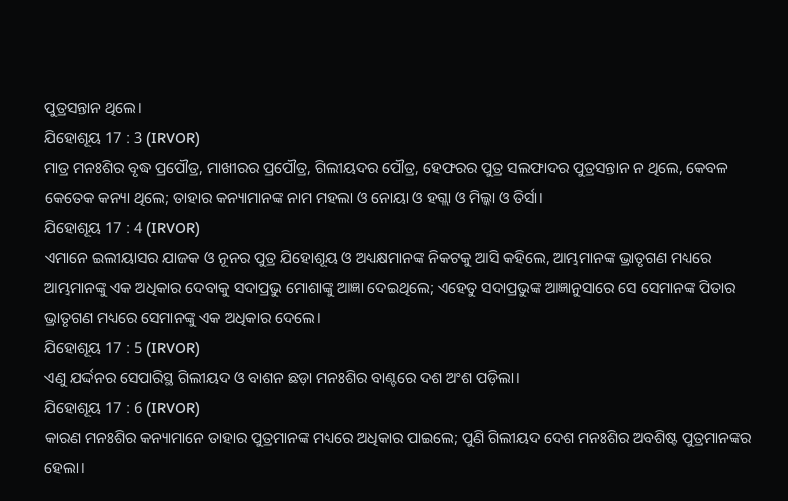ପୁତ୍ରସନ୍ତାନ ଥିଲେ।
ଯିହୋଶୂୟ 17 : 3 (IRVOR)
ମାତ୍ର ମନଃଶିର ବୃଦ୍ଧ ପ୍ରପୌତ୍ର, ମାଖୀରର ପ୍ରପୌତ୍ର, ଗିଲୀୟଦର ପୌତ୍ର, ହେଫରର ପୁତ୍ର ସଲଫାଦର ପୁତ୍ରସନ୍ତାନ ନ ଥିଲେ, କେବଳ କେତେକ କନ୍ୟା ଥିଲେ; ତାହାର କନ୍ୟାମାନଙ୍କ ନାମ ମହଲା ଓ ନୋୟା ଓ ହଗ୍ଲା ଓ ମିଲ୍କା ଓ ତିର୍ସା।
ଯିହୋଶୂୟ 17 : 4 (IRVOR)
ଏମାନେ ଇଲୀୟାସର ଯାଜକ ଓ ନୂନର ପୁତ୍ର ଯିହୋଶୂୟ ଓ ଅଧ୍ୟକ୍ଷମାନଙ୍କ ନିକଟକୁ ଆସି କହିଲେ, ଆମ୍ଭମାନଙ୍କ ଭ୍ରାତୃଗଣ ମଧ୍ୟରେ ଆମ୍ଭମାନଙ୍କୁ ଏକ ଅଧିକାର ଦେବାକୁ ସଦାପ୍ରଭୁ ମୋଶାଙ୍କୁ ଆଜ୍ଞା ଦେଇଥିଲେ; ଏହେତୁ ସଦାପ୍ରଭୁଙ୍କ ଆଜ୍ଞାନୁସାରେ ସେ ସେମାନଙ୍କ ପିତାର ଭ୍ରାତୃଗଣ ମଧ୍ୟରେ ସେମାନଙ୍କୁ ଏକ ଅଧିକାର ଦେଲେ।
ଯିହୋଶୂୟ 17 : 5 (IRVOR)
ଏଣୁ ଯର୍ଦ୍ଦନର ସେପାରିସ୍ଥ ଗିଲୀୟଦ ଓ ବାଶନ ଛଡ଼ା ମନଃଶିର ବାଣ୍ଟରେ ଦଶ ଅଂଶ ପଡ଼ିଲା।
ଯିହୋଶୂୟ 17 : 6 (IRVOR)
କାରଣ ମନଃଶିର କନ୍ୟାମାନେ ତାହାର ପୁତ୍ରମାନଙ୍କ ମଧ୍ୟରେ ଅଧିକାର ପାଇଲେ; ପୁଣି ଗିଲୀୟଦ ଦେଶ ମନଃଶିର ଅବଶିଷ୍ଟ ପୁତ୍ରମାନଙ୍କର ହେଲା।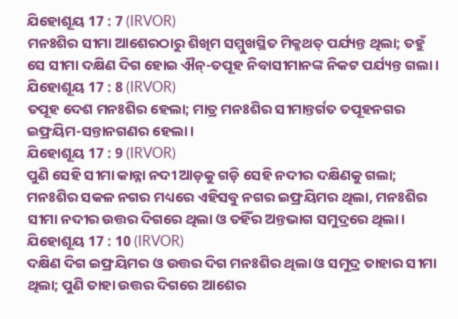ଯିହୋଶୂୟ 17 : 7 (IRVOR)
ମନଃଶିର ସୀମା ଆଶେରଠାରୁ ଶିଖିମ ସମ୍ମୁଖସ୍ଥିତ ମିକ୍ମଥତ୍ ପର୍ଯ୍ୟନ୍ତ ଥିଲା; ତହୁଁ ସେ ସୀମା ଦକ୍ଷିଣ ଦିଗ ହୋଇ ଐନ୍-ତପୂହ ନିବାସୀମାନଙ୍କ ନିକଟ ପର୍ଯ୍ୟନ୍ତ ଗଲା।
ଯିହୋଶୂୟ 17 : 8 (IRVOR)
ତପୂହ ଦେଶ ମନଃଶିର ହେଲା; ମାତ୍ର ମନଃଶିର ସୀମାନ୍ତର୍ଗତ ତପୂହନଗର ଇଫ୍ରୟିମ-ସନ୍ତାନଗଣର ହେଲା।
ଯିହୋଶୂୟ 17 : 9 (IRVOR)
ପୁଣି ସେହି ସୀମା କାନ୍ନା ନଦୀ ଆଡ଼କୁ ଗଡ଼ି ସେହି ନଦୀର ଦକ୍ଷିଣକୁ ଗଲା; ମନଃଶିର ସକଳ ନଗର ମଧ୍ୟରେ ଏହିସବୁ ନଗର ଇଫ୍ରୟିମର ଥିଲା, ମନଃଶିର ସୀମା ନଦୀର ଉତ୍ତର ଦିଗରେ ଥିଲା ଓ ତହିଁର ଅନ୍ତଭାଗ ସମୁଦ୍ରରେ ଥିଲା।
ଯିହୋଶୂୟ 17 : 10 (IRVOR)
ଦକ୍ଷିଣ ଦିଗ ଇଫ୍ରୟିମର ଓ ଉତ୍ତର ଦିଗ ମନଃଶିର ଥିଲା ଓ ସମୁଦ୍ର ତାହାର ସୀମା ଥିଲା; ପୁଣି ତାହା ଉତ୍ତର ଦିଗରେ ଆଶେର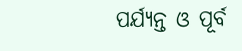ପର୍ଯ୍ୟନ୍ତ ଓ ପୂର୍ବ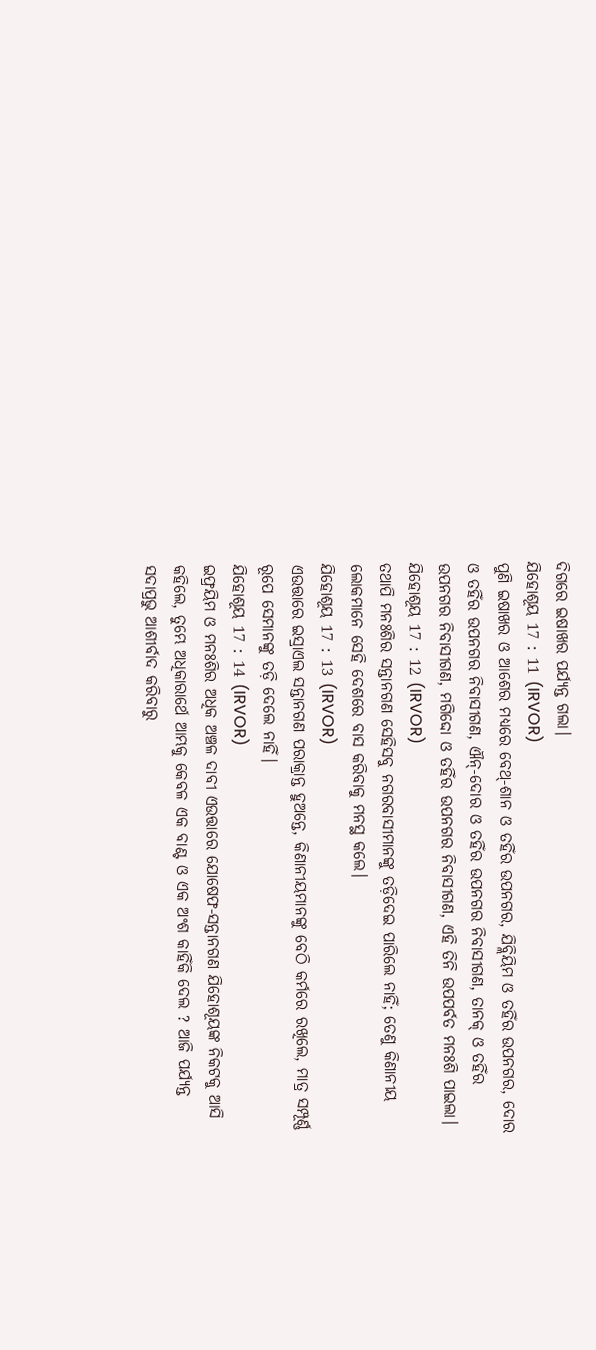ଦିଗରେ ଇଷାଖର ପର୍ଯ୍ୟନ୍ତ ଗଲା।
ଯିହୋଶୂୟ 17 : 11 (IRVOR)
ପୁଣି ଇଷାଖର ଓ ଆଶେର ମଧ୍ୟରେ ବେଥ୍-ଶାନ ଓ ତହିଁର ଉପନଗର, ଯିବ୍ଲିୟିମ ଓ ତହିଁର ଉପନଗର, ଦୋର ଓ ତହିଁର ଉପନଗର ନିବାସୀଗଣ, ଐନ୍-ଦୋର ଓ ତହିଁର ଉପନଗର ନିବାସୀଗଣ, ତାନକ୍ ଓ ତହିଁର ଉପନଗର ନିବାସୀଗଣ, ମଗିଦ୍ଦୋ ଓ ତହିଁର ଉପନଗର ନିବାସୀଗଣ, ଏହି ତିନି ଉପପର୍ବତ ମନଃଶି ପାଇଲା।
ଯିହୋଶୂୟ 17 : 12 (IRVOR)
ତଥାପି ମନଃଶିର ସନ୍ତାନଗଣ ସେହିସବୁ ନଗରବାସୀମାନଙ୍କୁ ତଡ଼ିଦେଇ ପାରିଲେ ନାହିଁ; ତେଣୁ କିଣାନୀୟ ଲୋକମାନେ ସେହି ଦେଶରେ ବାସ କରିବାକୁ ମନସ୍ଥ କଲେ।
ଯିହୋଶୂୟ 17 : 13 (IRVOR)
ଏଉତ୍ତାରେ ଇସ୍ରାଏଲ ସନ୍ତାନଗଣ ପରାକ୍ରାନ୍ତ ହୁଅନ୍ତେ, କିଣାନୀୟମାନଙ୍କୁ ବେଠି କର୍ମରେ ରଖିଲେ, ମାତ୍ର ସମ୍ପୂର୍ଣ୍ଣ ରୂପେ ସେମାନଙ୍କୁ ତଡ଼ି ଦେଲେ ନାହିଁ।
ଯିହୋଶୂୟ 17 : 14 (IRVOR)
ଇଫ୍ରୟିମ ଓ ମନଃଶିର ଅଧିକ ଅଞ୍ଚଳ ଦାବୀ ଏଉତ୍ତାରେ ଯୋଷେଫ-ସନ୍ତାନଗଣ ଯିହୋଶୂୟଙ୍କ ନିକଟକୁ ଆସି କହିଲେ, ତୁମ୍ଭେ ଅଧିକାରାର୍ଥେ ଆମ୍ଭକୁ କେବଳ ଏକ ବାଣ୍ଟ ଓ ଏକ ଅଂଶ କାହିଁକି ଦେଲ ? ଆଜି ପର୍ଯ୍ୟନ୍ତ ସଦାପ୍ରଭୁ ଆଶୀର୍ବାଦ କରିବାରୁ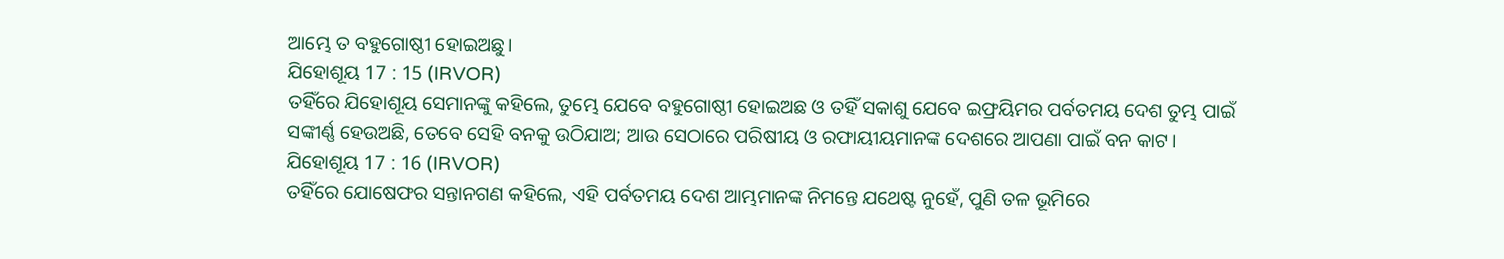ଆମ୍ଭେ ତ ବହୁଗୋଷ୍ଠୀ ହୋଇଅଛୁ।
ଯିହୋଶୂୟ 17 : 15 (IRVOR)
ତହିଁରେ ଯିହୋଶୂୟ ସେମାନଙ୍କୁ କହିଲେ, ତୁମ୍ଭେ ଯେବେ ବହୁଗୋଷ୍ଠୀ ହୋଇଅଛ ଓ ତହିଁ ସକାଶୁ ଯେବେ ଇଫ୍ରୟିମର ପର୍ବତମୟ ଦେଶ ତୁମ୍ଭ ପାଇଁ ସଙ୍କୀର୍ଣ୍ଣ ହେଉଅଛି, ତେବେ ସେହି ବନକୁ ଉଠିଯାଅ; ଆଉ ସେଠାରେ ପରିଷୀୟ ଓ ରଫାୟୀୟମାନଙ୍କ ଦେଶରେ ଆପଣା ପାଇଁ ବନ କାଟ।
ଯିହୋଶୂୟ 17 : 16 (IRVOR)
ତହିଁରେ ଯୋଷେଫର ସନ୍ତାନଗଣ କହିଲେ, ଏହି ପର୍ବତମୟ ଦେଶ ଆମ୍ଭମାନଙ୍କ ନିମନ୍ତେ ଯଥେଷ୍ଟ ନୁହେଁ, ପୁଣି ତଳ ଭୂମିରେ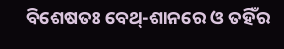ବିଶେଷତଃ ବେଥ୍-ଶାନରେ ଓ ତହିଁର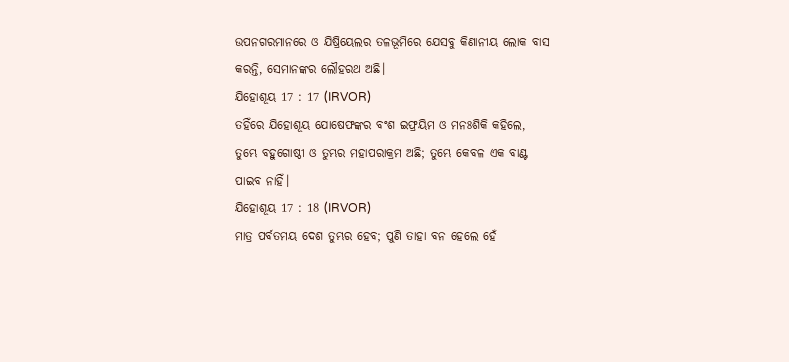ଉପନଗରମାନରେ ଓ ଯିଷ୍ରିୟେଲର ତଳଭୂମିରେ ଯେସବୁ କିଣାନୀୟ ଲୋକ ବାସ କରନ୍ତି, ସେମାନଙ୍କର ଲୌହରଥ ଅଛି।
ଯିହୋଶୂୟ 17 : 17 (IRVOR)
ତହିଁରେ ଯିହୋଶୂୟ ଯୋଷେଫଙ୍କର ବଂଶ ଇଫ୍ରୟିମ ଓ ମନଃଶିକି କହିଲେ, ତୁମ୍ଭେ ବହୁଗୋଷ୍ଠୀ ଓ ତୁମ୍ଭର ମହାପରାକ୍ରମ ଅଛି; ତୁମ୍ଭେ କେବଳ ଏକ ବାଣ୍ଟ ପାଇବ ନାହିଁ।
ଯିହୋଶୂୟ 17 : 18 (IRVOR)
ମାତ୍ର ପର୍ବତମୟ ଦେଶ ତୁମ୍ଭର ହେବ; ପୁଣି ତାହା ବନ ହେଲେ ହେଁ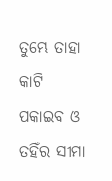ତୁମ୍ଭେ ତାହା କାଟି ପକାଇବ ଓ ତହିଁର ସୀମା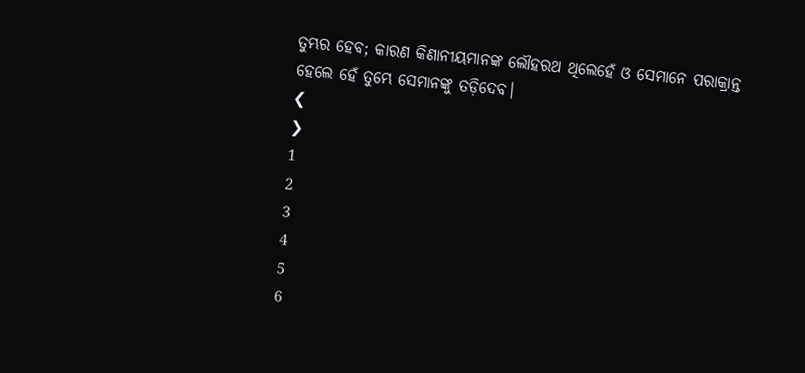ତୁମ୍ଭର ହେବ; କାରଣ କିଣାନୀୟମାନଙ୍କ ଲୌହରଥ ଥିଲେହେଁ ଓ ସେମାନେ ପରାକ୍ରାନ୍ତ ହେଲେ ହେଁ ତୁମ୍ଭେ ସେମାନଙ୍କୁ ତଡ଼ିଦେବ।
❮
❯
1
2
3
4
5
6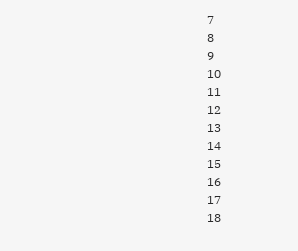7
8
9
10
11
12
13
14
15
16
17
18